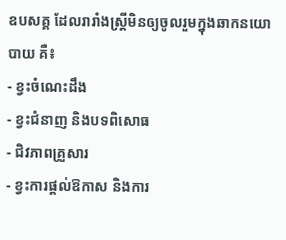ឧបសគ្គ ដែលរារាំងស្រ្តីមិនឲ្យចូលរួមក្នុងឆាកនយោបាយ គឺ៖
- ខ្វះចំណេះដឹង
- ខ្វះជំនាញ និងបទពិសោធ
- ជិវភាពគ្រួសារ
- ខ្វះការផ្តល់ឱកាស និងការ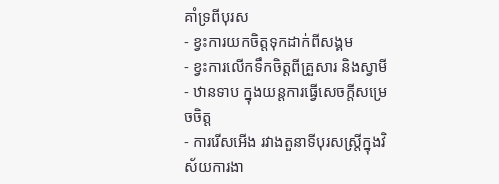គាំទ្រពីបុរស
- ខ្វះការយកចិត្តទុកដាក់ពីសង្គម
- ខ្វះការលើកទឹកចិត្តពីគ្រួសារ និងស្វាមី
- ឋានទាប ក្នុងយន្តការធ្វើសេចក្តីសម្រេចចិត្ត
- ការរើសអើង រវាងតួនាទីបុរសស្រ្តីក្នុងវិស័យការងា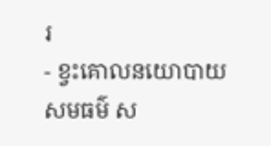រ
- ខ្វះគោលនយោបាយ សមធម៌ ស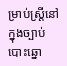ម្រាប់ស្រ្តីនៅក្នុងច្បាប់បោះឆ្នោ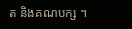ត និងគណបក្ស ។